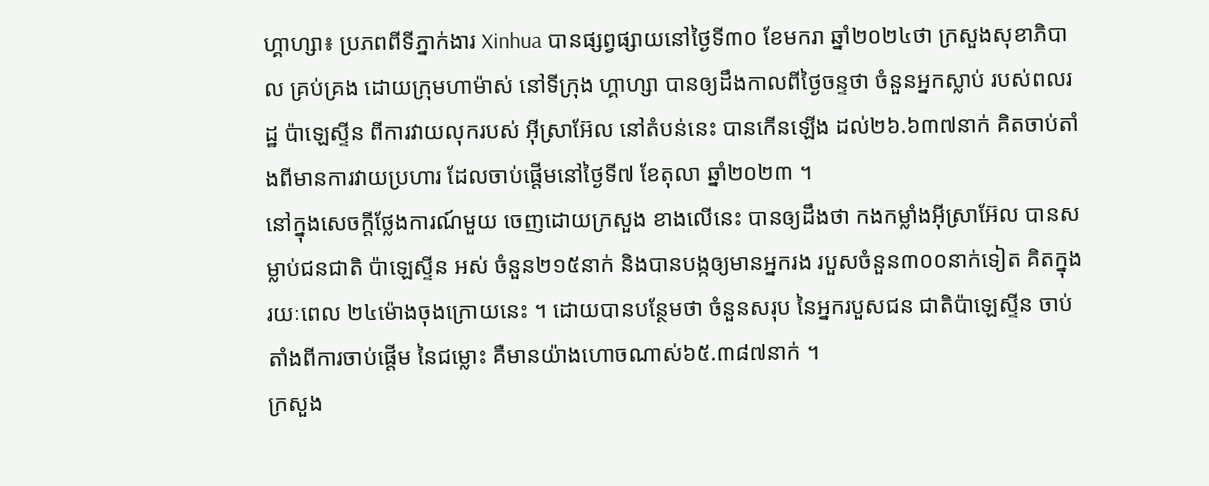ហ្គាហ្សា៖ ប្រភពពីទីភ្នាក់ងារ Xinhua បានផ្សព្វផ្សាយនៅថ្ងៃទី៣០ ខែមករា ឆ្នាំ២០២៤ថា ក្រសួងសុខាភិបាល គ្រប់គ្រង ដោយក្រុមហាម៉ាស់ នៅទីក្រុង ហ្គាហ្សា បានឲ្យដឹងកាលពីថ្ងៃចន្ទថា ចំនួនអ្នកស្លាប់ របស់ពលរដ្ឋ ប៉ាឡេស្ទីន ពីការវាយលុករបស់ អ៊ីស្រាអ៊ែល នៅតំបន់នេះ បានកើនឡើង ដល់២៦.៦៣៧នាក់ គិតចាប់តាំងពីមានការវាយប្រហារ ដែលចាប់ផ្តើមនៅថ្ងៃទី៧ ខែតុលា ឆ្នាំ២០២៣ ។
នៅក្នុងសេចក្តីថ្លែងការណ៍មួយ ចេញដោយក្រសួង ខាងលើនេះ បានឲ្យដឹងថា កងកម្លាំងអ៊ីស្រាអ៊ែល បានសម្លាប់ជនជាតិ ប៉ាឡេស្ទីន អស់ ចំនួន២១៥នាក់ និងបានបង្កឲ្យមានអ្នករង របួសចំនួន៣០០នាក់ទៀត គិតក្នុងរយៈពេល ២៤ម៉ោងចុងក្រោយនេះ ។ ដោយបានបន្ថែមថា ចំនួនសរុប នៃអ្នករបួសជន ជាតិប៉ាឡេស្ទីន ចាប់តាំងពីការចាប់ផ្តើម នៃជម្លោះ គឺមានយ៉ាងហោចណាស់៦៥.៣៨៧នាក់ ។
ក្រសួង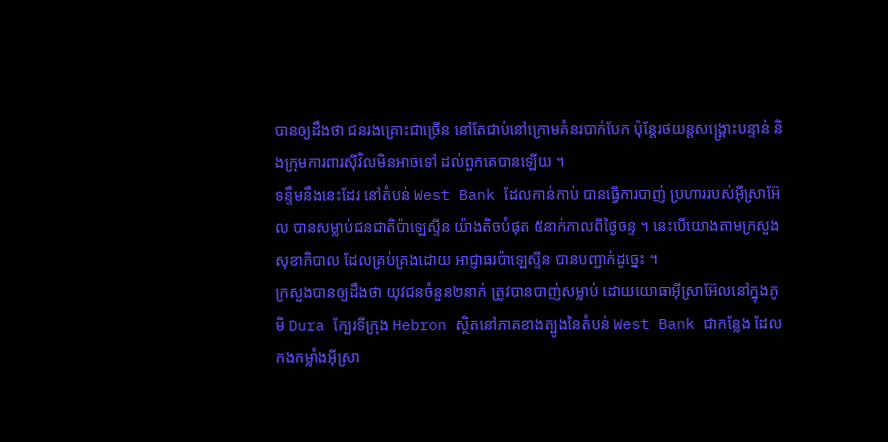បានឲ្យដឹងថា ជនរងគ្រោះជាច្រើន នៅតែជាប់នៅក្រោមគំនរបាក់បែក ប៉ុន្តែរថយន្តសង្គ្រោះបន្ទាន់ និងក្រុមការពារស៊ីវិលមិនអាចទៅ ដល់ពួកគេបានឡើយ ។
ទន្ទឹមនឹងនេះដែរ នៅតំបន់ West Bank ដែលកាន់កាប់ បានធ្វើការបាញ់ ប្រហាររបស់អ៊ីស្រាអ៊ែល បានសម្លាប់ជនជាតិប៉ាឡេស្ទីន យ៉ាងតិចបំផុត ៥នាក់កាលពីថ្ងៃចន្ទ ។ នេះបើយោងតាមក្រសួងសុខាភិបាល ដែលគ្រប់គ្រងដោយ អាជ្ញាធរប៉ាឡេស្ទីន បានបញ្ជាក់ដូច្នេះ ។
ក្រសួងបានឲ្យដឹងថា យុវជនចំនួន២នាក់ ត្រូវបានបាញ់សម្លាប់ ដោយយោធាអ៊ីស្រាអ៊ែលនៅក្នុងភូមិ Dura ក្បែរទីក្រុង Hebron ស្ថិតនៅភាគខាងត្បូងនៃតំបន់ West Bank ជាកន្លែង ដែលកងកម្លាំងអ៊ីស្រា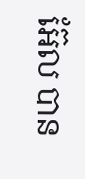អ៊ែល បាន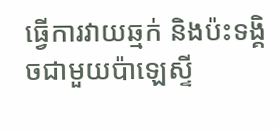ធ្វើការវាយឆ្មក់ និងប៉ះទង្គិចជាមួយប៉ាឡេស្ទី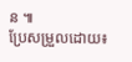ន ៕
ប្រែសម្រួលដោយ៖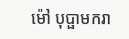ម៉ៅ បុប្ផាមករា